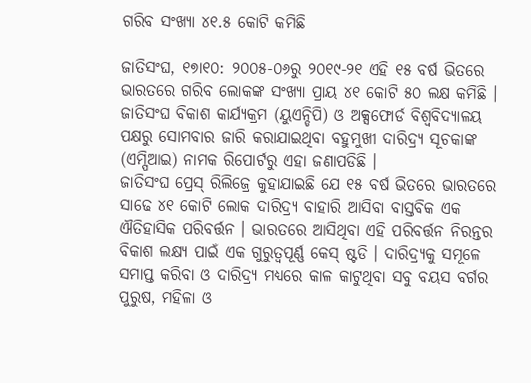ଗରିବ ସଂଖ୍ୟା ୪୧.୫ କୋଟି କମିଛି

ଜାତିସଂଘ, ୧୭ା୧୦: ୨୦୦୫-୦୬ରୁ ୨୦୧୯-୨୧ ଏହି ୧୫ ବର୍ଷ ଭିତରେ ଭାରତରେ ଗରିବ ଲୋକଙ୍କ ସଂଖ୍ୟା ପ୍ରାୟ ୪୧ କୋଟି ୫୦ ଲକ୍ଷ କମିଛି । ଜାତିସଂଘ ବିକାଶ କାର୍ଯ୍ୟକ୍ରମ (ୟୁଏନ୍ଡିପି) ଓ ଅକ୍ସଫୋର୍ଡ ବିଶ୍ୱବିଦ୍ୟାଳୟ ପକ୍ଷରୁ ସୋମବାର ଜାରି କରାଯାଇଥିବା ବହୁମୁଖୀ ଦାରିଦ୍ର୍ୟ ସୂଚକାଙ୍କ (ଏମ୍ପିଆଇ) ନାମକ ରିପୋର୍ଟରୁ ଏହା ଜଣାପଡିଛି ।
ଜାତିସଂଘ ପ୍ରେସ୍ ରିଲିଜ୍ରେ କୁହାଯାଇଛି ଯେ ୧୫ ବର୍ଷ ଭିତରେ ଭାରତରେ ସାଢେ ୪୧ କୋଟି ଲୋକ ଦାରିଦ୍ର୍ୟ ବାହାରି ଆସିବା ବାସ୍ତବିକ ଏକ ଐତିହାସିକ ପରିବର୍ତ୍ତନ । ଭାରତରେ ଆସିଥିବା ଏହି ପରିବର୍ତ୍ତନ ନିରନ୍ତର ବିକାଶ ଲକ୍ଷ୍ୟ ପାଇଁ ଏକ ଗୁରୁତ୍ୱପୂର୍ଣ୍ଣ କେସ୍ ଷ୍ଟଡି । ଦାରିଦ୍ର୍ୟକୁ ସମୂଳେ ସମାପ୍ତ କରିବା ଓ ଦାରିଦ୍ର୍ୟ ମଧ୍ୟରେ କାଳ କାଟୁଥିବା ସବୁ ବୟସ ବର୍ଗର ପୁରୁଷ, ମହିଳା ଓ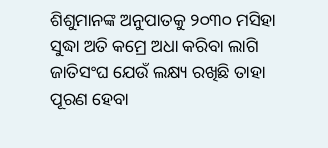ଶିଶୁମାନଙ୍କ ଅନୁପାତକୁ ୨୦୩୦ ମସିହା ସୁଦ୍ଧା ଅତି କମ୍ରେ ଅଧା କରିବା ଲାଗି ଜାତିସଂଘ ଯେଉଁ ଲକ୍ଷ୍ୟ ରଖିଛି ତାହା ପୂରଣ ହେବା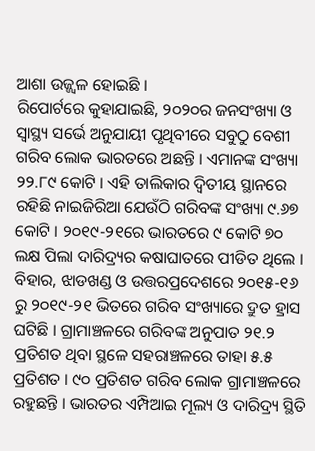ଆଶା ଉଜ୍ଜ୍ୱଳ ହୋଇଛି ।
ରିପୋର୍ଟରେ କୁହାଯାଇଛି, ୨୦୨୦ର ଜନସଂଖ୍ୟା ଓ ସ୍ୱାସ୍ଥ୍ୟ ସର୍ଭେ ଅନୁଯାୟୀ ପୃଥିବୀରେ ସବୁଠୁ ବେଶୀ ଗରିବ ଲୋକ ଭାରତରେ ଅଛନ୍ତି । ଏମାନଙ୍କ ସଂଖ୍ୟା ୨୨.୮୯ କୋଟି । ଏହି ତାଲିକାର ଦ୍ୱିତୀୟ ସ୍ଥାନରେ ରହିଛି ନାଇଜିରିଆ ଯେଉଁଠି ଗରିବଙ୍କ ସଂଖ୍ୟା ୯.୬୭ କୋଟି । ୨୦୧୯-୨୧ରେ ଭାରତରେ ୯ କୋଟି ୭୦ ଲକ୍ଷ ପିଲା ଦାରିଦ୍ର୍ୟର କଷାଘାତରେ ପୀଡିତ ଥିଲେ । ବିହାର, ଝାଡଖଣ୍ଡ ଓ ଉତ୍ତରପ୍ରଦେଶରେ ୨୦୧୫-୧୬ ରୁ ୨୦୧୯-୨୧ ଭିତରେ ଗରିବ ସଂଖ୍ୟାରେ ଦ୍ରୁତ ହ୍ରାସ ଘଟିଛି । ଗ୍ରାମାଞ୍ଚଳରେ ଗରିବଙ୍କ ଅନୁପାତ ୨୧.୨ ପ୍ରତିଶତ ଥିବା ସ୍ଥଳେ ସହରାଞ୍ଚଳରେ ତାହା ୫.୫ ପ୍ରତିଶତ । ୯୦ ପ୍ରତିଶତ ଗରିବ ଲୋକ ଗ୍ରାମାଞ୍ଚଳରେ ରହୁଛନ୍ତି । ଭାରତର ଏମ୍ପିଆଇ ମୂଲ୍ୟ ଓ ଦାରିଦ୍ର୍ୟ ସ୍ଥିତି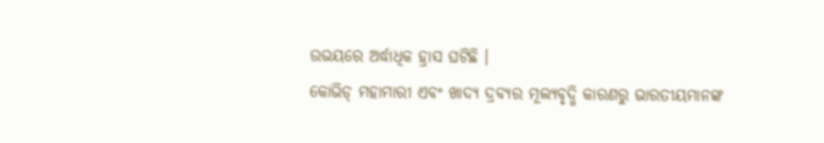ଉଭୟରେ ଅର୍ଦ୍ଧାଧିକ ହ୍ରାସ ଘଟିଛି ।
କୋଭିଡ୍ ମହାମାରୀ ଏବଂ ଖାଦ୍ୟ ଦ୍ରବ୍ୟର ମୂଲ୍ୟବୃଦ୍ଧି କାରଣରୁ ଭାରତୀୟମାନଙ୍କ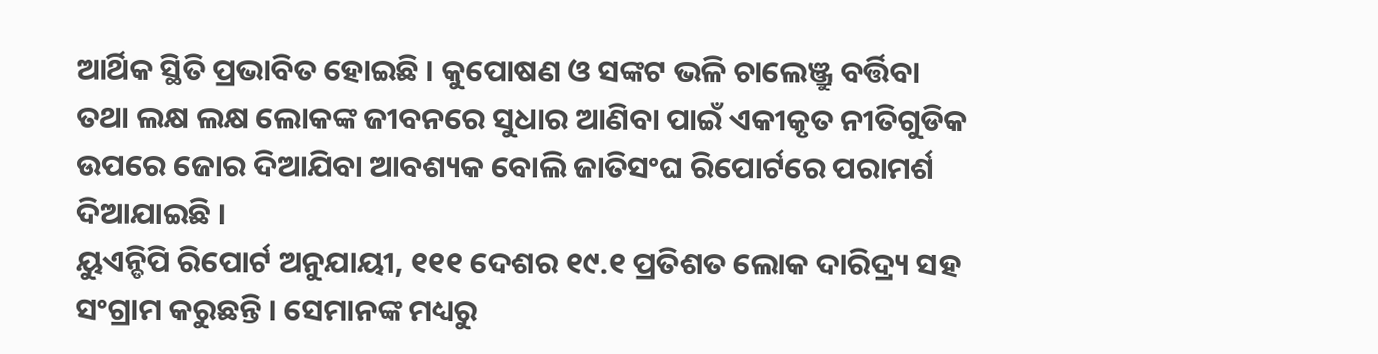ଆର୍ଥିକ ସ୍ଥିତି ପ୍ରଭାବିତ ହୋଇଛି । କୁପୋଷଣ ଓ ସଙ୍କଟ ଭଳି ଚାଲେଞ୍ଜ୍ରୁ ବର୍ତ୍ତିବା ତଥା ଲକ୍ଷ ଲକ୍ଷ ଲୋକଙ୍କ ଜୀବନରେ ସୁଧାର ଆଣିବା ପାଇଁ ଏକୀକୃତ ନୀତିଗୁଡିକ ଉପରେ ଜୋର ଦିଆଯିବା ଆବଶ୍ୟକ ବୋଲି ଜାତିସଂଘ ରିପୋର୍ଟରେ ପରାମର୍ଶ ଦିଆଯାଇଛି ।
ୟୁଏନ୍ଡିପି ରିପୋର୍ଟ ଅନୁଯାୟୀ, ୧୧୧ ଦେଶର ୧୯.୧ ପ୍ରତିଶତ ଲୋକ ଦାରିଦ୍ର୍ୟ ସହ ସଂଗ୍ରାମ କରୁଛନ୍ତି । ସେମାନଙ୍କ ମଧ୍ୟରୁ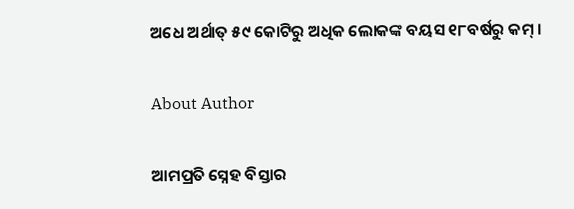ଅଧେ ଅର୍ଥାତ୍ ୫୯ କୋଟିରୁ ଅଧିକ ଲୋକଙ୍କ ବୟସ ୧୮ବର୍ଷରୁ କମ୍ ।

About Author

ଆମପ୍ରତି ସ୍ନେହ ବିସ୍ତାର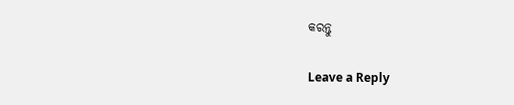କରନ୍ତୁ

Leave a Reply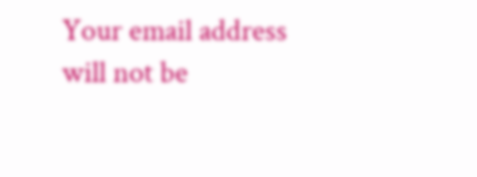Your email address will not be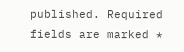published. Required fields are marked *